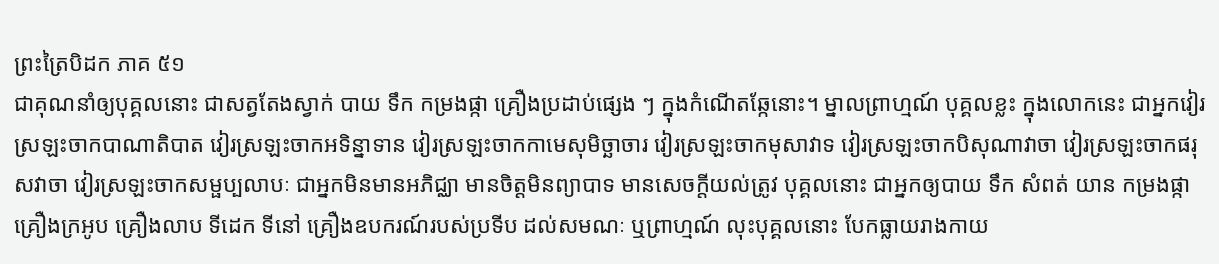ព្រះត្រៃបិដក ភាគ ៥១
ជាគុណនាំឲ្យបុគ្គលនោះ ជាសត្វតែងស្វាក់ បាយ ទឹក កម្រងផ្កា គ្រឿងប្រដាប់ផ្សេង ៗ ក្នុងកំណើតឆ្កែនោះ។ ម្នាលព្រាហ្មណ៍ បុគ្គលខ្លះ ក្នុងលោកនេះ ជាអ្នកវៀរស្រឡះចាកបាណាតិបាត វៀរស្រឡះចាកអទិន្នាទាន វៀរស្រឡះចាកកាមេសុមិច្ឆាចារ វៀរស្រឡះចាកមុសាវាទ វៀរស្រឡះចាកបិសុណាវាចា វៀរស្រឡះចាកផរុសវាចា វៀរស្រឡះចាកសម្ផប្បលាបៈ ជាអ្នកមិនមានអភិជ្ឈា មានចិត្តមិនព្យាបាទ មានសេចក្តីយល់ត្រូវ បុគ្គលនោះ ជាអ្នកឲ្យបាយ ទឹក សំពត់ យាន កម្រងផ្កា គ្រឿងក្រអូប គ្រឿងលាប ទីដេក ទីនៅ គ្រឿងឧបករណ៍របស់ប្រទីប ដល់សមណៈ ឬព្រាហ្មណ៍ លុះបុគ្គលនោះ បែកធ្លាយរាងកាយ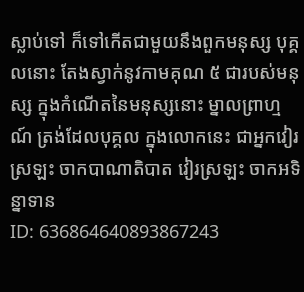ស្លាប់ទៅ ក៏ទៅកើតជាមួយនឹងពួកមនុស្ស បុគ្គលនោះ តែងស្វាក់នូវកាមគុណ ៥ ជារបស់មនុស្ស ក្នុងកំណើតនៃមនុស្សនោះ ម្នាលព្រាហ្មណ៍ ត្រង់ដែលបុគ្គល ក្នុងលោកនេះ ជាអ្នកវៀរស្រឡះ ចាកបាណាតិបាត វៀរស្រឡះ ចាកអទិន្នាទាន
ID: 636864640893867243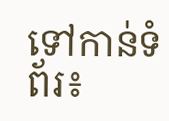ទៅកាន់ទំព័រ៖